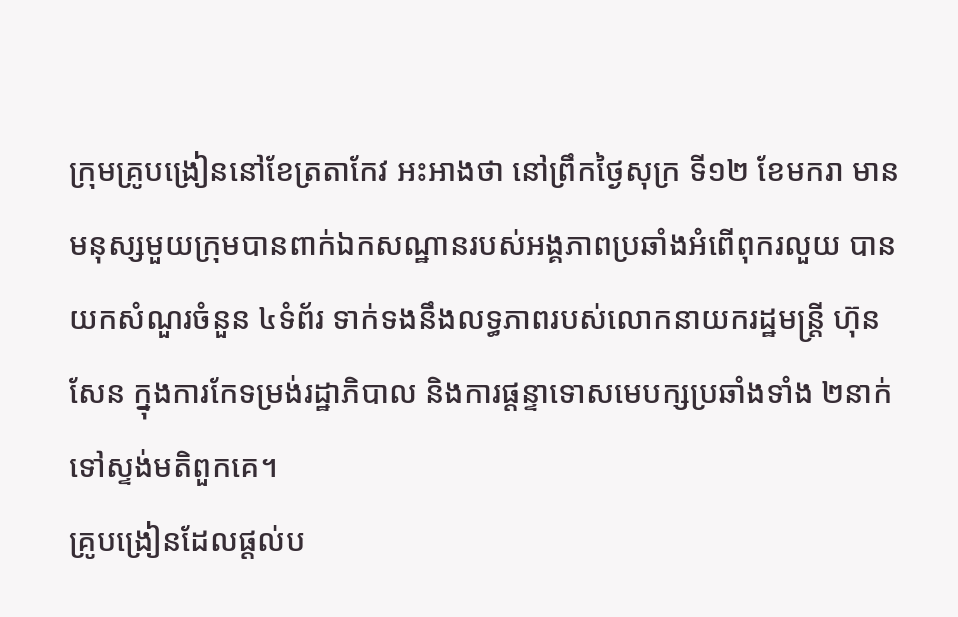ក្រុមគ្រូបង្រៀននៅខែត្រតាកែវ អះអាងថា នៅព្រឹកថ្ងៃសុក្រ ទី១២ ខែមករា មានមនុស្សមួយក្រុមបានពាក់ឯកសណ្ឋានរបស់អង្គភាពប្រឆាំងអំពើពុករលួយ បានយកសំណួរចំនួន ៤ទំព័រ ទាក់ទងនឹងលទ្ធភាពរបស់លោកនាយករដ្ឋមន្ត្រី ហ៊ុន សែន ក្នុងការកែទម្រង់រដ្ឋាភិបាល និងការផ្ដន្ទាទោសមេបក្សប្រឆាំងទាំង ២នាក់ ទៅស្ទង់មតិពួកគេ។
គ្រូបង្រៀនដែលផ្ដល់ប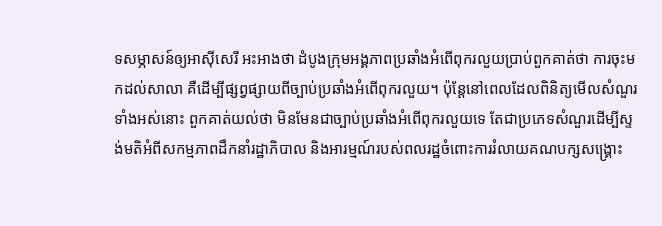ទសម្ភាសន៍ឲ្យអាស៊ីសេរី អះអាងថា ដំបូងក្រុមអង្គភាពប្រឆាំងអំពើពុករលួយប្រាប់ពួកគាត់ថា ការចុះមកដល់សាលា គឺដើម្បីផ្សព្វផ្សាយពីច្បាប់ប្រឆាំងអំពើពុករលួយ។ ប៉ុន្តែនៅពេលដែលពិនិត្យមើលសំណួរទាំងអស់នោះ ពួកគាត់យល់ថា មិនមែនជាច្បាប់ប្រឆាំងអំពើពុករលួយទេ តែជាប្រភេទសំណួរដើម្បីស្ទង់មតិអំពីសកម្មភាពដឹកនាំរដ្ឋាភិបាល និងអារម្មណ៍របស់ពលរដ្ឋចំពោះការរំលាយគណបក្សសង្គ្រោះ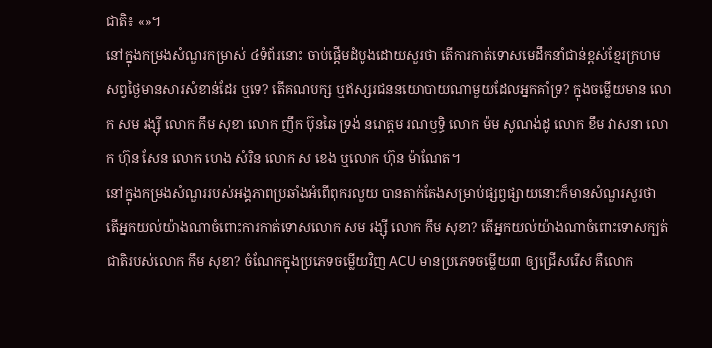ជាតិ៖ «»។
នៅក្នុងកម្រងសំណួរកម្រាស់ ៤ទំព័រនោះ ចាប់ផ្ដើមដំបូងដោយសួរថា តើការកាត់ទោសមេដឹកនាំជាន់ខ្ពស់ខ្មែរក្រហមសព្វថ្ងៃមានសារសំខាន់ដែរ ឬទេ? តើគណបក្ស ឬឥស្សរជននយោបាយណាមួយដែលអ្នកគាំទ្រ? ក្នុងចម្លើយមាន លោក សម រង្ស៊ី លោក កឹម សុខា លោក ញឹក ប៊ុនឆៃ ទ្រង់ នរោត្តម រណឫទ្ធិ លោក ម៉ម សូណង់ដូ លោក ខឹម វាសនា លោក ហ៊ុន សែន លោក ហេង សំរិន លោក ស ខេង ឬលោក ហ៊ុន ម៉ាណែត។
នៅក្នុងកម្រងសំណួររបស់អង្គភាពប្រឆាំងអំពើពុករលួយ បានតាក់តែងសម្រាប់ផ្សព្វផ្សាយនោះក៏មានសំណួរសួរថា តើអ្នកយល់យ៉ាងណាចំពោះការកាត់ទោសលោក សម រង្ស៊ី លោក កឹម សុខា? តើអ្នកយល់យ៉ាងណាចំពោះទោសក្បត់ជាតិរបស់លោក កឹម សុខា? ចំណែកក្នុងប្រភេទចម្លើយវិញ ACU មានប្រភេទចម្លើយ៣ ឲ្យជ្រើសរើស គឺលោក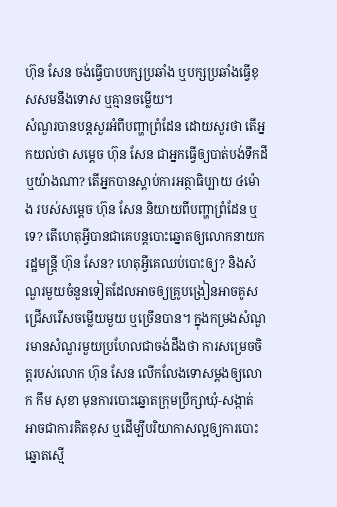ហ៊ុន សែន ចង់ធ្វើបាបបក្សប្រឆាំង ឬបក្សប្រឆាំងធ្វើខុសសមនឹងទោស ឬគ្មានចម្លើយ។
សំណួរបានបន្តសួរអំពីបញ្ហាព្រំដែន ដោយសួរថា តើអ្នកយល់ថា សម្ដេច ហ៊ុន សែន ជាអ្នកធ្វើឲ្យបាត់បង់ទឹកដី ឬយ៉ាងណា? តើអ្នកបានស្ដាប់ការអត្ថាធិប្បាយ ៤ម៉ោង របស់សម្ដេច ហ៊ុន សែន និយាយពីបញ្ហាព្រំដែន ឬទេ? តើហេតុអ្វីបានជាគេបន្តបោះឆ្នោតឲ្យលោកនាយករដ្ឋមន្ត្រី ហ៊ុន សែន? ហេតុអ្វីគេឈប់បោះឲ្យ? និងសំណួរមួយចំនួនទៀតដែលអាចឲ្យគ្រូបង្រៀនអាចគូសជ្រើសរើសចម្លើយមួយ ឬច្រើនបាន។ ក្នុងកម្រងសំណួរមានសំណួរមួយប្រហែលជាចង់ដឹងថា ការសម្រេចចិត្តរបស់លោក ហ៊ុន សែន លើកលែងទោសម្ដងឲ្យលោក កឹម សុខា មុនការបោះឆ្នោតក្រុមប្រឹក្សាឃុំ-សង្កាត់ អាចជាការគិតខុស ឬដើម្បីបរិយាកាសល្អឲ្យការបោះឆ្នោតស្មើ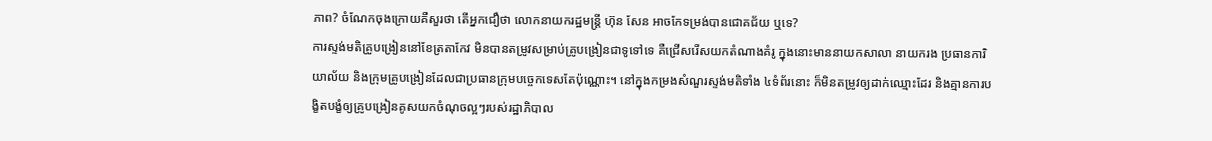ភាព? ចំណែកចុងក្រោយគឺសួរថា តើអ្នកជឿថា លោកនាយករដ្ឋមន្ត្រី ហ៊ុន សែន អាចកែទម្រង់បានជោគជ័យ ឬទេ?
ការស្ទង់មតិគ្រូបង្រៀននៅខែត្រតាកែវ មិនបានតម្រូវសម្រាប់គ្រូបង្រៀនជាទូទៅទេ គឺជ្រើសរើសយកតំណាងគំរូ ក្នុងនោះមាននាយកសាលា នាយករង ប្រធានការិយាល័យ និងក្រុមគ្រូបង្រៀនដែលជាប្រធានក្រុមបច្ចេកទេសតែប៉ុណ្ណោះ។ នៅក្នុងកម្រងសំណួរស្ទង់មតិទាំង ៤ទំព័រនោះ ក៏មិនតម្រូវឲ្យដាក់ឈ្មោះដែរ និងគ្មានការបង្ខិតបង្ខំឲ្យគ្រូបង្រៀនគូសយកចំណុចល្អៗរបស់រដ្ឋាភិបាល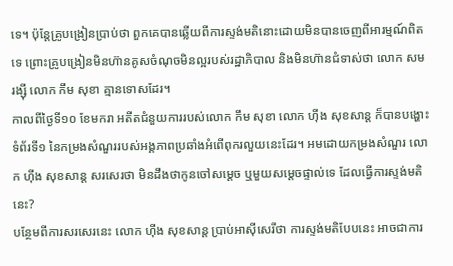ទេ។ ប៉ុន្តែគ្រូបង្រៀនប្រាប់ថា ពួកគេបានឆ្លើយពីការស្ទង់មតិនោះដោយមិនបានចេញពីអារម្មណ៍ពិតទេ ព្រោះគ្រូបង្រៀនមិនហ៊ានគូសចំណុចមិនល្អរបស់រដ្ឋាភិបាល និងមិនហ៊ានជំទាស់ថា លោក សម រង្ស៊ី លោក កឹម សុខា គ្មានទោសដែរ។
កាលពីថ្ងៃទី១០ ខែមករា អតីតជំនួយការរបស់លោក កឹម សុខា លោក ហ៊ីង សុខសាន្ដ ក៏បានបង្ហោះទំព័រទី១ នៃកម្រងសំណួររបស់អង្គភាពប្រឆាំងអំពើពុករលួយនេះដែរ។ អមដោយកម្រងសំណួរ លោក ហ៊ីង សុខសាន្ដ សរសេរថា មិនដឹងថាកូនចៅសម្ដេច ឬមួយសម្ដេចផ្ទាល់ទេ ដែលធ្វើការស្ទង់មតិនេះ?
បន្ថែមពីការសរសេរនេះ លោក ហ៊ីង សុខសាន្ដ ប្រាប់អាស៊ីសេរីថា ការស្ទង់មតិបែបនេះ អាចជាការ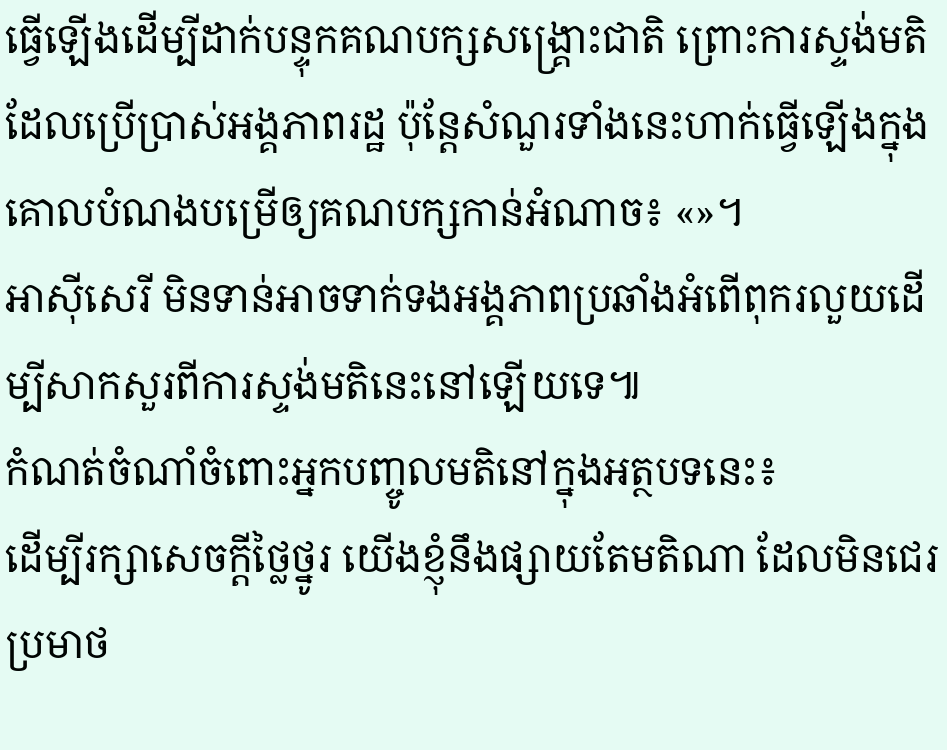ធ្វើឡើងដើម្បីដាក់បន្ទុកគណបក្សសង្គ្រោះជាតិ ព្រោះការស្ទង់មតិដែលប្រើប្រាស់អង្គភាពរដ្ឋ ប៉ុន្តែសំណួរទាំងនេះហាក់ធ្វើឡើងក្នុងគោលបំណងបម្រើឲ្យគណបក្សកាន់អំណាច៖ «»។
អាស៊ីសេរី មិនទាន់អាចទាក់ទងអង្គភាពប្រឆាំងអំពើពុករលួយដើម្បីសាកសួរពីការស្ទង់មតិនេះនៅឡើយទេ៕
កំណត់ចំណាំចំពោះអ្នកបញ្ចូលមតិនៅក្នុងអត្ថបទនេះ៖
ដើម្បីរក្សាសេចក្ដីថ្លៃថ្នូរ យើងខ្ញុំនឹងផ្សាយតែមតិណា ដែលមិនជេរប្រមាថ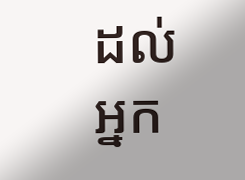ដល់អ្នក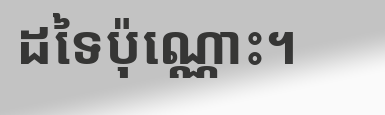ដទៃប៉ុណ្ណោះ។